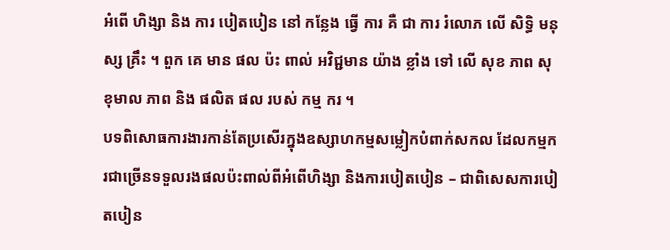អំពើ ហិង្សា និង ការ បៀតបៀន នៅ កន្លែង ធ្វើ ការ គឺ ជា ការ រំលោភ លើ សិទ្ធិ មនុស្ស គ្រឹះ ។ ពួក គេ មាន ផល ប៉ះ ពាល់ អវិជ្ជមាន យ៉ាង ខ្លាំង ទៅ លើ សុខ ភាព សុខុមាល ភាព និង ផលិត ផល របស់ កម្ម ករ ។
បទពិសោធការងារកាន់តែប្រសើរក្នុងឧស្សាហកម្មសម្លៀកបំពាក់សកល ដែលកម្មករជាច្រើនទទួលរងផលប៉ះពាល់ពីអំពើហិង្សា និងការបៀតបៀន – ជាពិសេសការបៀតបៀន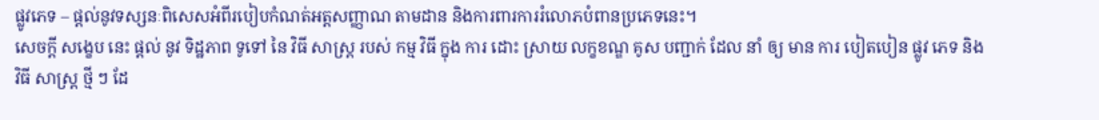ផ្លូវភេទ – ផ្តល់នូវទស្សនៈពិសេសអំពីរបៀបកំណត់អត្តសញ្ញាណ តាមដាន និងការពារការរំលោភបំពានប្រភេទនេះ។
សេចក្តី សង្ខេប នេះ ផ្តល់ នូវ ទិដ្ឋភាព ទូទៅ នៃ វិធី សាស្ត្រ របស់ កម្ម វិធី ក្នុង ការ ដោះ ស្រាយ លក្ខខណ្ឌ គូស បញ្ជាក់ ដែល នាំ ឲ្យ មាន ការ បៀតបៀន ផ្លូវ ភេទ និង វិធី សាស្ត្រ ថ្មី ៗ ដែ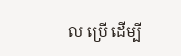ល ប្រើ ដើម្បី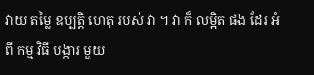វាយ តម្លៃ ឧប្បត្តិ ហេតុ របស់ វា ។ វា ក៏ លម្អិត ផង ដែរ អំពី កម្ម វិធី បង្ការ មួយ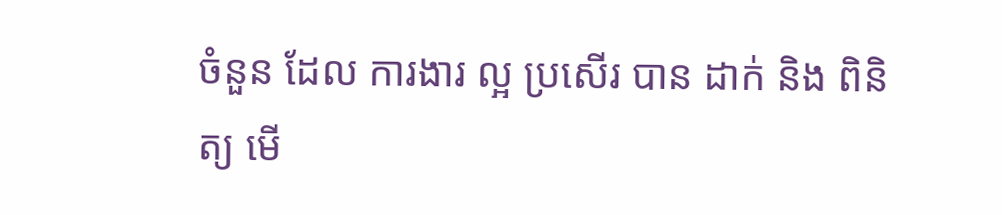ចំនួន ដែល ការងារ ល្អ ប្រសើរ បាន ដាក់ និង ពិនិត្យ មើ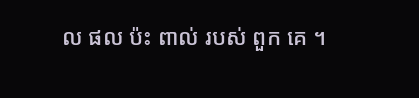ល ផល ប៉ះ ពាល់ របស់ ពួក គេ ។